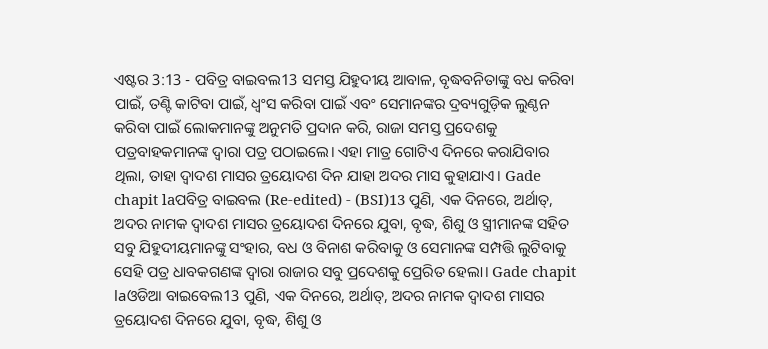ଏଷ୍ଟର 3:13 - ପବିତ୍ର ବାଇବଲ13 ସମସ୍ତ ଯିହୁଦୀୟ ଆବାଳ, ବୃଦ୍ଧବନିତାଙ୍କୁ ବଧ କରିବା ପାଇଁ, ତଣ୍ଟି କାଟିବା ପାଇଁ, ଧ୍ୱଂସ କରିବା ପାଇଁ ଏବଂ ସେମାନଙ୍କର ଦ୍ରବ୍ୟଗୁଡ଼ିକ ଲୁଣ୍ଠନ କରିବା ପାଇଁ ଲୋକମାନଙ୍କୁ ଅନୁମତି ପ୍ରଦାନ କରି, ରାଜା ସମସ୍ତ ପ୍ରଦେଶକୁ ପତ୍ରବାହକମାନଙ୍କ ଦ୍ୱାରା ପତ୍ର ପଠାଇଲେ। ଏହା ମାତ୍ର ଗୋଟିଏ ଦିନରେ କରାଯିବାର ଥିଲା, ତାହା ଦ୍ୱାଦଶ ମାସର ତ୍ରୟୋଦଶ ଦିନ ଯାହା ଅଦର ମାସ କୁହାଯାଏ। Gade chapit laପବିତ୍ର ବାଇବଲ (Re-edited) - (BSI)13 ପୁଣି, ଏକ ଦିନରେ, ଅର୍ଥାତ୍, ଅଦର ନାମକ ଦ୍ଵାଦଶ ମାସର ତ୍ରୟୋଦଶ ଦିନରେ ଯୁବା, ବୃଦ୍ଧ, ଶିଶୁ ଓ ସ୍ତ୍ରୀମାନଙ୍କ ସହିତ ସବୁ ଯିହୁଦୀୟମାନଙ୍କୁ ସଂହାର, ବଧ ଓ ବିନାଶ କରିବାକୁ ଓ ସେମାନଙ୍କ ସମ୍ପତ୍ତି ଲୁଟିବାକୁ ସେହି ପତ୍ର ଧାବକଗଣଙ୍କ ଦ୍ଵାରା ରାଜାର ସବୁ ପ୍ରଦେଶକୁ ପ୍ରେରିତ ହେଲା। Gade chapit laଓଡିଆ ବାଇବେଲ13 ପୁଣି, ଏକ ଦିନରେ, ଅର୍ଥାତ୍, ଅଦର ନାମକ ଦ୍ୱାଦଶ ମାସର ତ୍ରୟୋଦଶ ଦିନରେ ଯୁବା, ବୃଦ୍ଧ, ଶିଶୁ ଓ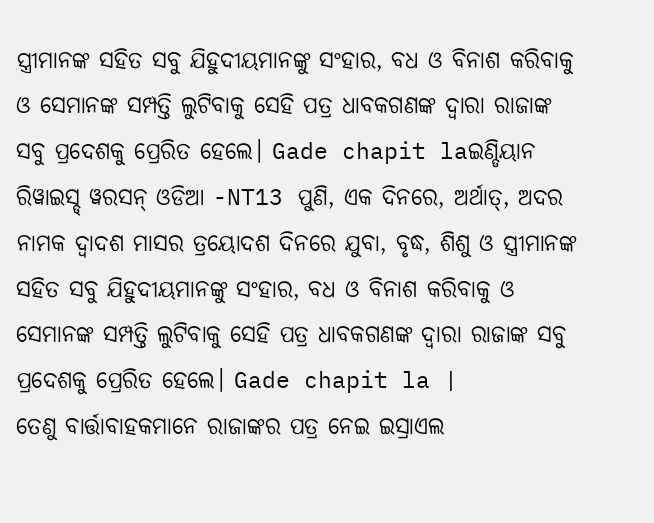ସ୍ତ୍ରୀମାନଙ୍କ ସହିତ ସବୁ ଯିହୁଦୀୟମାନଙ୍କୁ ସଂହାର, ବଧ ଓ ବିନାଶ କରିବାକୁ ଓ ସେମାନଙ୍କ ସମ୍ପତ୍ତି ଲୁଟିବାକୁ ସେହି ପତ୍ର ଧାବକଗଣଙ୍କ ଦ୍ୱାରା ରାଜାଙ୍କ ସବୁ ପ୍ରଦେଶକୁ ପ୍ରେରିତ ହେଲେ। Gade chapit laଇଣ୍ଡିୟାନ ରିୱାଇସ୍ଡ୍ ୱରସନ୍ ଓଡିଆ -NT13 ପୁଣି, ଏକ ଦିନରେ, ଅର୍ଥାତ୍, ଅଦର ନାମକ ଦ୍ୱାଦଶ ମାସର ତ୍ରୟୋଦଶ ଦିନରେ ଯୁବା, ବୃଦ୍ଧ, ଶିଶୁ ଓ ସ୍ତ୍ରୀମାନଙ୍କ ସହିତ ସବୁ ଯିହୁଦୀୟମାନଙ୍କୁ ସଂହାର, ବଧ ଓ ବିନାଶ କରିବାକୁ ଓ ସେମାନଙ୍କ ସମ୍ପତ୍ତି ଲୁଟିବାକୁ ସେହି ପତ୍ର ଧାବକଗଣଙ୍କ ଦ୍ୱାରା ରାଜାଙ୍କ ସବୁ ପ୍ରଦେଶକୁ ପ୍ରେରିତ ହେଲେ। Gade chapit la |
ତେଣୁ ବାର୍ତ୍ତାବାହକମାନେ ରାଜାଙ୍କର ପତ୍ର ନେଇ ଇସ୍ରାଏଲ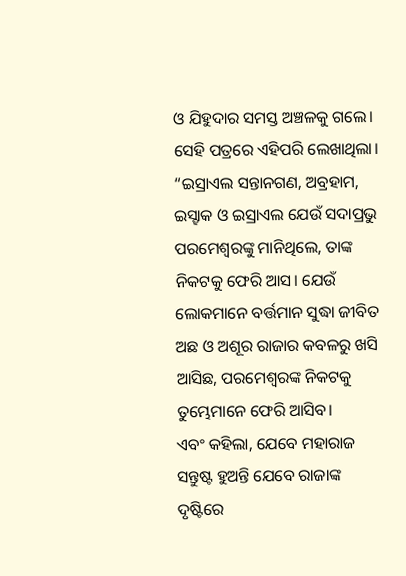ଓ ଯିହୁଦାର ସମସ୍ତ ଅଞ୍ଚଳକୁ ଗଲେ। ସେହି ପତ୍ରରେ ଏହିପରି ଲେଖାଥିଲା। “ଇସ୍ରାଏଲ ସନ୍ତାନଗଣ, ଅବ୍ରହାମ, ଇସ୍ହାକ ଓ ଇସ୍ରାଏଲ ଯେଉଁ ସଦାପ୍ରଭୁ ପରମେଶ୍ୱରଙ୍କୁ ମାନିଥିଲେ, ତାଙ୍କ ନିକଟକୁ ଫେରି ଆସ। ଯେଉଁ ଲୋକମାନେ ବର୍ତ୍ତମାନ ସୁଦ୍ଧା ଜୀବିତ ଅଛ ଓ ଅଶୂର ରାଜାର କବଳରୁ ଖସି ଆସିଛ, ପରମେଶ୍ୱରଙ୍କ ନିକଟକୁ ତୁମ୍ଭେମାନେ ଫେରି ଆସିବ।
ଏବଂ କହିଲା, ଯେବେ ମହାରାଜ ସନ୍ତୁଷ୍ଟ ହୁଅନ୍ତି ଯେବେ ରାଜାଙ୍କ ଦୃଷ୍ଟିରେ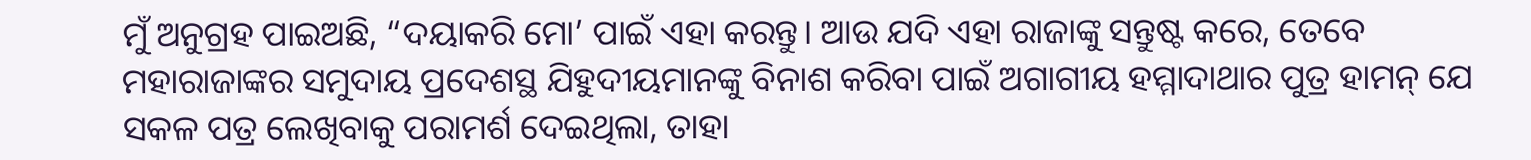ମୁଁ ଅନୁଗ୍ରହ ପାଇଅଛି, “ଦୟାକରି ମୋ’ ପାଇଁ ଏହା କରନ୍ତୁ। ଆଉ ଯଦି ଏହା ରାଜାଙ୍କୁ ସନ୍ତୁଷ୍ଟ କରେ, ତେବେ ମହାରାଜାଙ୍କର ସମୁଦାୟ ପ୍ରଦେଶସ୍ଥ ଯିହୁଦୀୟମାନଙ୍କୁ ବିନାଶ କରିବା ପାଇଁ ଅଗାଗୀୟ ହମ୍ମାଦାଥାର ପୁତ୍ର ହାମନ୍ ଯେ ସକଳ ପତ୍ର ଲେଖିବାକୁ ପରାମର୍ଶ ଦେଇଥିଲା, ତାହା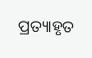ପ୍ରତ୍ୟାହୃତ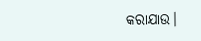କରାଯାଉ।